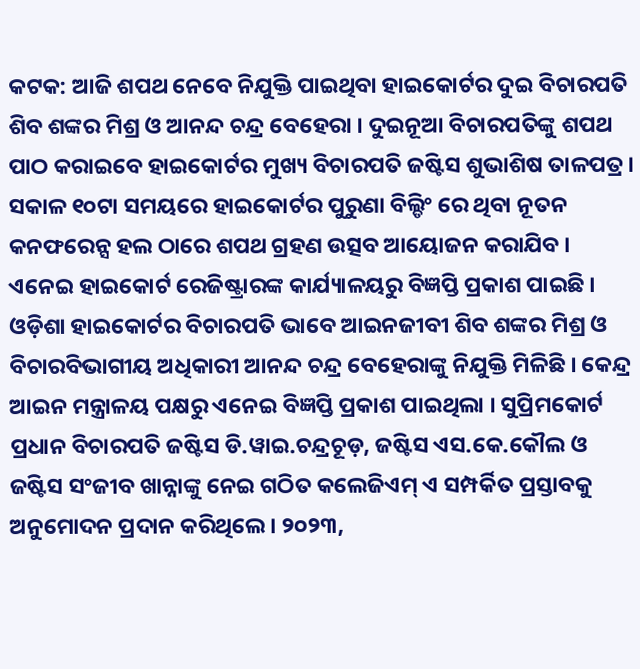କଟକ: ଆଜି ଶପଥ ନେବେ ନିଯୁକ୍ତି ପାଇଥିବା ହାଇକୋର୍ଟର ଦୁଇ ବିଚାରପତି ଶିବ ଶଙ୍କର ମିଶ୍ର ଓ ଆନନ୍ଦ ଚନ୍ଦ୍ର ବେହେରା । ଦୁଇନୂଆ ବିଚାରପତିଙ୍କୁ ଶପଥ ପାଠ କରାଇବେ ହାଇକୋର୍ଟର ମୁଖ୍ୟ ବିଚାରପତି ଜଷ୍ଟିସ ଶୁଭାଶିଷ ତାଳପତ୍ର । ସକାଳ ୧୦ଟା ସମୟରେ ହାଇକୋର୍ଟର ପୁରୁଣା ବିଲ୍ଡିଂ ରେ ଥିବା ନୂତନ କନଫରେନ୍ସ ହଲ ଠାରେ ଶପଥ ଗ୍ରହଣ ଉତ୍ସବ ଆୟୋଜନ କରାଯିବ । ଏନେଇ ହାଇକୋର୍ଟ ରେଜିଷ୍ଟ୍ରାରଙ୍କ କାର୍ଯ୍ୟାଳୟରୁ ବିଜ୍ଞପ୍ତି ପ୍ରକାଶ ପାଇଛି ।
ଓଡ଼ିଶା ହାଇକୋର୍ଟର ବିଚାରପତି ଭାବେ ଆଇନଜୀବୀ ଶିବ ଶଙ୍କର ମିଶ୍ର ଓ ବିଚାରବିଭାଗୀୟ ଅଧିକାରୀ ଆନନ୍ଦ ଚନ୍ଦ୍ର ବେହେରାଙ୍କୁ ନିଯୁକ୍ତି ମିଳିଛି । କେନ୍ଦ୍ର ଆଇନ ମନ୍ତ୍ରାଳୟ ପକ୍ଷରୁ ଏନେଇ ବିଜ୍ଞପ୍ତି ପ୍ରକାଶ ପାଇଥିଲା । ସୁପ୍ରିମକୋର୍ଟ ପ୍ରଧାନ ବିଚାରପତି ଜଷ୍ଟିସ ଡି.ୱାଇ.ଚନ୍ଦ୍ରଚୂଡ଼, ଜଷ୍ଟିସ ଏସ.କେ.କୌଲ ଓ ଜଷ୍ଟିସ ସଂଜୀବ ଖାନ୍ନାଙ୍କୁ ନେଇ ଗଠିତ କଲେଜିଏମ୍ ଏ ସମ୍ପର୍କିତ ପ୍ରସ୍ତାବକୁ ଅନୁମୋଦନ ପ୍ରଦାନ କରିଥିଲେ । ୨୦୨୩,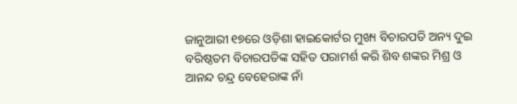ଜାନୁଆରୀ ୧୭ରେ ଓଡ଼ିଶା ହାଇକୋର୍ଟର ମୁଖ୍ୟ ବିଚାରପତି ଅନ୍ୟ ଦୁଇ ବରିଷ୍ଠତମ ବିଚାରପତିଙ୍କ ସହିତ ପରାମର୍ଶ କରି ଶିବ ଶଙ୍କର ମିଶ୍ର ଓ ଆନନ୍ଦ ଚନ୍ଦ୍ର ବେହେରାଙ୍କ ନାଁ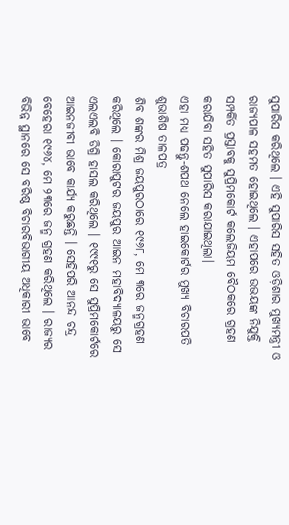ସୁପାରିସ କରିଥିଲେ । ଏହି ସୁପାରିସ ସହିତ ଓଡ଼ିଶାର ମୁଖ୍ୟମନ୍ତ୍ରୀ ଓ ରାଜ୍ୟପାଳ ସହମତ ହୋଇଥିଲେ । ଏହାପରେ ଉଭୟଙ୍କ ନିଯୁକ୍ତି ସମ୍ପର୍କିତ ପ୍ରସ୍ତାବକୁ ସୁପ୍ରିମକୋର୍ଟ କଲେଜିୟମ ବୈଠକରେ ଗ୍ରହଣ କରାଯିବା ସହିତ ସୁପାରିସ କରାଯାଇଥିଲା।
ଏହା ମଧ୍ୟ ପଢନ୍ତୁ-ଶପଥ ନେଲେ ହାଇକୋର୍ଟର ମୁଖ୍ୟ ବିଚାରପତି ଶୁଭାଶିଷ ତାଳପତ୍ର
ଶିବ ଶଙ୍କର ମିଶ୍ର ଜୟପୁରଠାରେ ୧୯୬୮, ମେ ୩ରେ ଜନ୍ମଗ୍ରହଣ କରିଥିଲେ । କୋରାପୁଟର ଜୟପୁର ଆଇନ ମହାବିଦ୍ୟାଳୟରୁ ସେ ଏଲଏଲବି ଡିଗ୍ରି ହାସଲ କରିଥିଲେ । ୧୯୯୧ରୁ ସେ ସୁପ୍ରିମକୋର୍ଟରେ ଆଇନଜୀବୀ ଭାବେ କାର୍ଯ୍ୟ କରୁଛନ୍ତି । ସେହିପରି ଆନନ୍ଦ ଚନ୍ଦ୍ର ବେହେରା ୧୯୬୪, ମେ ୨୩ରେ ଜନ୍ମ ଗ୍ରହଣ କରିଥିଲେ । ରାଜ୍ୟର ବିଭିନ୍ନ ସ୍ଥାନରେ ସେ ବରିଷ୍ଠ ବିଚାରବିଭାଗୀୟ ଅଧିକାରୀ ଭାବେ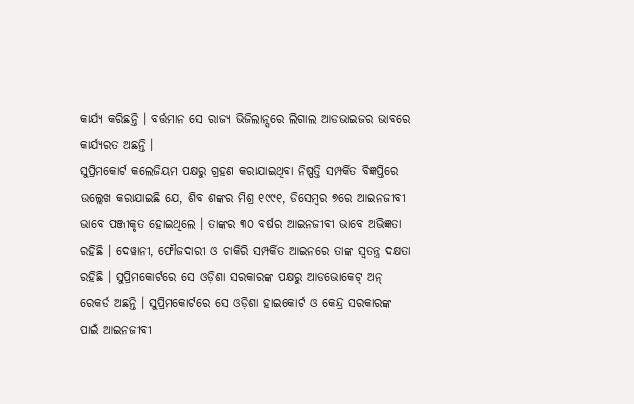କାର୍ଯ୍ୟ କରିଛନ୍ତି । ବର୍ତ୍ତମାନ ସେ ରାଜ୍ୟ ଭିଜିଲାନ୍ସରେ ଲିଗାଲ ଆଡଭାଇଜର ଭାବରେ କାର୍ଯ୍ୟରତ ଅଛନ୍ତି ।
ସୁପ୍ରିମକୋର୍ଟ କଲେଜିୟମ ପକ୍ଷରୁ ଗ୍ରହଣ କରାଯାଇଥିବା ନିଷ୍ପତ୍ତି ସମ୍ପର୍କିତ ବିଜ୍ଞପ୍ତିରେ ଉଲ୍ଲେଖ କରାଯାଇଛି ଯେ, ଶିବ ଶଙ୍କର ମିଶ୍ର ୧୯୯୧, ଡିସେମ୍ବର ୭ରେ ଆଇନଜୀବୀ ଭାବେ ପଞ୍ଜୀକୃତ ହୋଇଥିଲେ । ତାଙ୍କର ୩୦ ବର୍ଷର ଆଇନଜୀବୀ ଭାବେ ଅଭିଜ୍ଞତା ରହିଛି । ଦେୱାନୀ, ଫୌଜଦାରୀ ଓ ଚାକିରି ସମ୍ପର୍କିତ ଆଇନରେ ତାଙ୍କ ସ୍ବତନ୍ତ୍ର ଦକ୍ଷତା ରହିଛି । ସୁପ୍ରିମକୋର୍ଟରେ ସେ ଓଡ଼ିଶା ସରକାରଙ୍କ ପକ୍ଷରୁ ଆଡଭୋକେଟ୍ ଅନ୍ ରେକର୍ଡ ଅଛନ୍ତି । ସୁପ୍ରିମକୋର୍ଟରେ ସେ ଓଡ଼ିଶା ହାଇକୋର୍ଟ ଓ କେନ୍ଦ୍ର ସରକାରଙ୍କ ପାଇଁ ଆଇନଜୀବୀ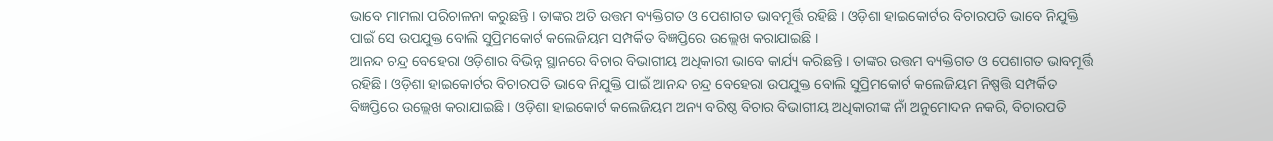ଭାବେ ମାମଲା ପରିଚାଳନା କରୁଛନ୍ତି । ତାଙ୍କର ଅତି ଉତ୍ତମ ବ୍ୟକ୍ତିଗତ ଓ ପେଶାଗତ ଭାବମୂର୍ତ୍ତି ରହିଛି । ଓଡ଼ିଶା ହାଇକୋର୍ଟର ବିଚାରପତି ଭାବେ ନିଯୁକ୍ତି ପାଇଁ ସେ ଉପଯୁକ୍ତ ବୋଲି ସୁପ୍ରିମକୋର୍ଟ କଲେଜିୟମ ସମ୍ପର୍କିତ ବିଜ୍ଞପ୍ତିରେ ଉଲ୍ଲେଖ କରାଯାଇଛି ।
ଆନନ୍ଦ ଚନ୍ଦ୍ର ବେହେରା ଓଡ଼ିଶାର ବିଭିନ୍ନ ସ୍ଥାନରେ ବିଚାର ବିଭାଗୀୟ ଅଧିକାରୀ ଭାବେ କାର୍ଯ୍ୟ କରିଛନ୍ତି । ତାଙ୍କର ଉତ୍ତମ ବ୍ୟକ୍ତିଗତ ଓ ପେଶାଗତ ଭାବମୂର୍ତ୍ତି ରହିଛି। ଓଡ଼ିଶା ହାଇକୋର୍ଟର ବିଚାରପତି ଭାବେ ନିଯୁକ୍ତି ପାଇଁ ଆନନ୍ଦ ଚନ୍ଦ୍ର ବେହେରା ଉପଯୁକ୍ତ ବୋଲି ସୁପ୍ରିମକୋର୍ଟ କଲେଜିୟମ ନିଷ୍ପତ୍ତି ସମ୍ପର୍କିତ ବିଜ୍ଞପ୍ତିରେ ଉଲ୍ଲେଖ କରାଯାଇଛି । ଓଡ଼ିଶା ହାଇକୋର୍ଟ କଲେଜିୟମ ଅନ୍ୟ ବରିଷ୍ଠ ବିଚାର ବିଭାଗୀୟ ଅଧିକାରୀଙ୍କ ନାଁ ଅନୁମୋଦନ ନକରି, ବିଚାରପତି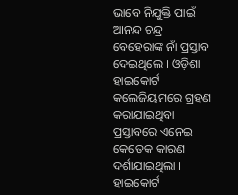ଭାବେ ନିଯୁକ୍ତି ପାଇଁ ଆନନ୍ଦ ଚନ୍ଦ୍ର ବେହେରାଙ୍କ ନାଁ ପ୍ରସ୍ତାବ ଦେଇଥିଲେ । ଓଡ଼ିଶା ହାଇକୋର୍ଟ କଲେଜିୟମରେ ଗ୍ରହଣ କରାଯାଇଥିବା ପ୍ରସ୍ତାବରେ ଏନେଇ କେତେକ କାରଣ ଦର୍ଶାଯାଇଥିଲା । ହାଇକୋର୍ଟ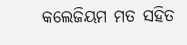କଲେଜିୟମ ମତ ସହିତ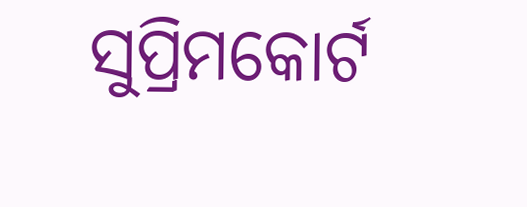ସୁପ୍ରିମକୋର୍ଟ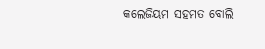କଲେଜିୟମ ସହମତ ବୋଲି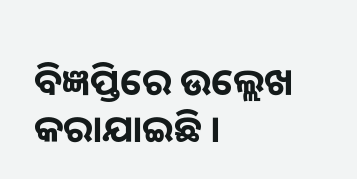ବିଜ୍ଞପ୍ତିରେ ଉଲ୍ଲେଖ କରାଯାଇଛି ।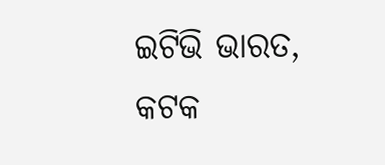ଇଟିଭି ଭାରତ, କଟକ